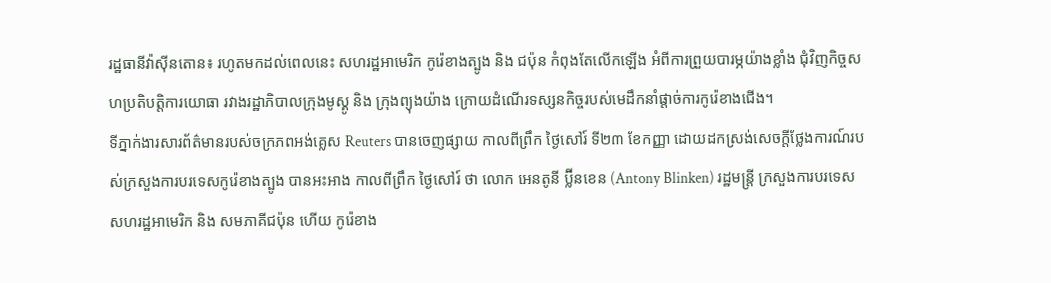រដ្ឋធានីវ៉ាស៊ីនតោន៖ រហូតមកដល់ពេលនេះ សហរដ្ឋអាមេរិក កូរ៉េខាងត្បូង និង ជប៉ុន កំពុងតែលើកឡើង អំពីការព្រួយបារម្ភយ៉ាងខ្លាំង ជុំវិញកិច្ចសហប្រតិបត្ដិការយោធា រវាងរដ្ឋាភិបាលក្រុងមូស្គូ និង ក្រុងព្យុងយ៉ាង ក្រោយដំណើរទស្សនកិច្ចរបស់មេដឹកនាំផ្ដាច់ការកូរ៉េខាងជើង។
ទីភ្នាក់ងារសារព័ត៌មានរបស់ចក្រភពអង់គ្លេស Reuters បានចេញផ្សាយ កាលពីព្រឹក ថ្ងៃសៅរ៍ ទី២៣ ខែកញ្ញា ដោយដកស្រង់សេចក្ដីថ្លែងការណ៍របស់ក្រសួងការបរទេសកូរ៉េខាងត្បូង បានអះអាង កាលពីព្រឹក ថ្ងៃសៅរ៍ ថា លោក អេនតូនី ប៊្លីនខេន (Antony Blinken) រដ្ឋមន្រ្ដី ក្រសួងការបរទេស សហរដ្ឋអាមេរិក និង សមភាគីជប៉ុន ហើយ កូរ៉េខាង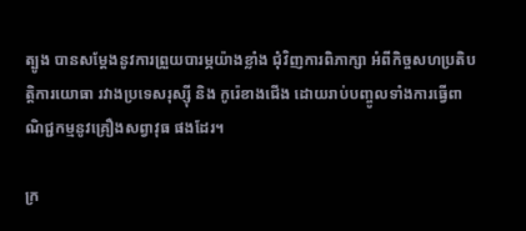ត្បូង បានសម្ដែងនូវការព្រួយបារម្ភយ៉ាងខ្លាំង ជុំវិញការពិភាក្សា អំពីកិច្ចសហប្រតិបត្ដិការយោធា រវាងប្រទេសរុស្ស៊ី និង កូរ៉េខាងជើង ដោយរាប់បញ្ចូលទាំងការធ្វើពាណិជ្ជកម្មនូវគ្រឿងសព្វាវុធ ផងដែរ។

ក្រ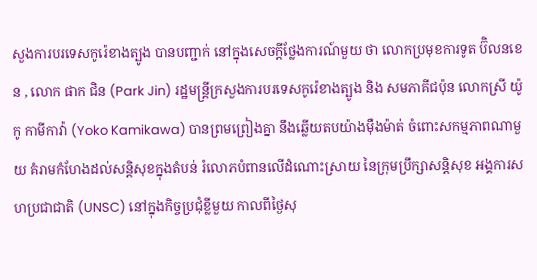សួងការបរទេសកូរ៉េខាងត្បូង បានបញ្ជាក់ នៅក្នុងសេចក្ដីថ្លែងការណ៍មួយ ថា លោកប្រមុខការទូត ប៊ិលនខេន , លោក ផាក ជិន (Park Jin) រដ្ឋមន្រ្ដីក្រសួងការបរទេសកូរ៉េខាងត្បូង និង សមភាគីជប៉ុន លោកស្រី យ៉ូកូ កាមីកាវ៉ា (Yoko Kamikawa) បានព្រមព្រៀងគ្នា នឹងឆ្លើយតបយ៉ាងម៉ឺងម៉ាត់ ចំពោះសកម្មភាពណាមួយ គំរាមកំហែងដល់សន្ដិសុខក្នុងតំបន់ រំលោភបំពានលើដំណោះស្រាយ នៃក្រុមប្រឹក្សាសន្ដិសុខ អង្គការសហប្រជាជាតិ (UNSC) នៅក្នុងកិច្ចប្រជុំខ្លីមួយ កាលពីថ្ងៃសុ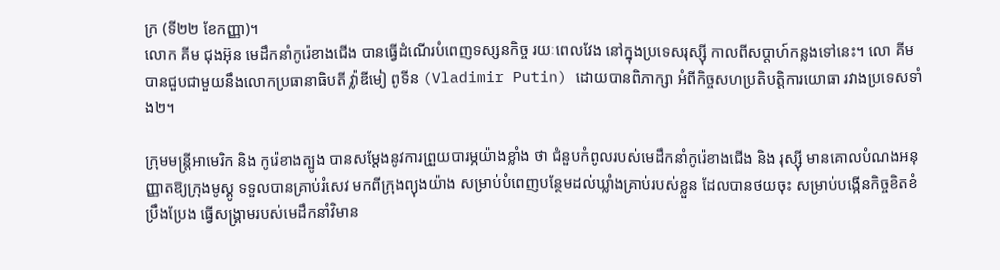ក្រ (ទី២២ ខែកញ្ញា)។
លោក គីម ជុងអ៊ុន មេដឹកនាំកូរ៉េខាងជើង បានធ្វើដំណើរបំពេញទស្សនកិច្ច រយៈពេលវែង នៅក្នុងប្រទេសរុស្ស៊ី កាលពីសប្ដាហ៍កន្លងទៅនេះ។ លោ គីម បានជួបជាមួយនឹងលោកប្រធានាធិបតី វ៉្លាឌីមៀ ពូទីន (Vladimir Putin) ដោយបានពិភាក្សា អំពីកិច្ចសហប្រតិបត្ដិការយោធា រវាងប្រទេសទាំង២។

ក្រុមមន្ត្រីអាមេរិក និង កូរ៉េខាងត្បូង បានសម្តែងនូវការព្រួយបារម្ភយ៉ាងខ្លាំង ថា ជំនួបកំពូលរបស់មេដឹកនាំកូរ៉េខាងជើង និង រុស្ស៊ី មានគោលបំណងអនុញ្ញាតឱ្យក្រុងមូស្គូ ទទួលបានគ្រាប់រំសេវ មកពីក្រុងព្យុងយ៉ាង សម្រាប់បំពេញបន្ថែមដល់ឃ្លាំងគ្រាប់របស់ខ្លួន ដែលបានថយចុះ សម្រាប់បង្កើនកិច្ចខិតខំប្រឹងប្រែង ធ្វើសង្គ្រាមរបស់មេដឹកនាំវិមាន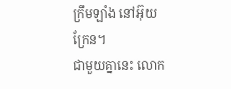ក្រឹមឡាំង នៅអ៊ុយក្រែន។
ជាមួយគ្នានេះ លោក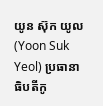យូន ស៊ុក យូល (Yoon Suk Yeol) ប្រធានាធិបតីកូ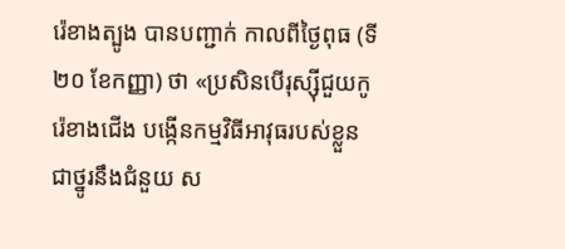រ៉េខាងត្បូង បានបញ្ជាក់ កាលពីថ្ងៃពុធ (ទី២០ ខែកញ្ញា) ថា «ប្រសិនបើរុស្ស៊ីជួយកូរ៉េខាងជើង បង្កើនកម្មវិធីអាវុធរបស់ខ្លួន ជាថ្នូរនឹងជំនួយ ស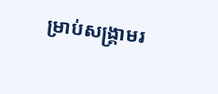ម្រាប់សង្គ្រាមរ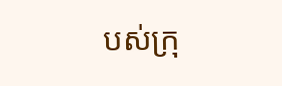បស់ក្រុ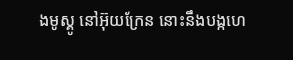ងមូស្គូ នៅអ៊ុយក្រែន នោះនឹងបង្កហេ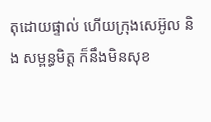តុដោយផ្ទាល់ ហើយក្រុងសេអ៊ូល និង សម្ពន្ធមិត្ត ក៏នឹងមិនសុខ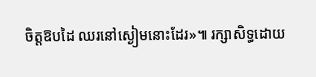ចិត្តឱបដៃ ឈរនៅស្ងៀមនោះដែរ»៕ រក្សាសិទ្ធដោយ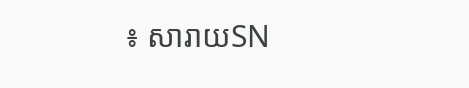៖ សារាយSN